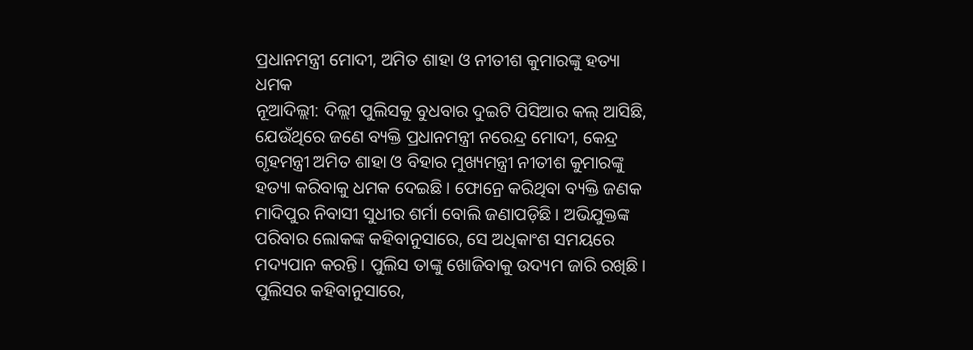ପ୍ରଧାନମନ୍ତ୍ରୀ ମୋଦୀ, ଅମିତ ଶାହା ଓ ନୀତୀଶ କୁମାରଙ୍କୁ ହତ୍ୟା ଧମକ
ନୂଆଦିଲ୍ଲୀ: ଦିଲ୍ଲୀ ପୁଲିସକୁ ବୁଧବାର ଦୁଇଟି ପିସିଆର କଲ୍ ଆସିଛି, ଯେଉଁଥିରେ ଜଣେ ବ୍ୟକ୍ତି ପ୍ରଧାନମନ୍ତ୍ରୀ ନରେନ୍ଦ୍ର ମୋଦୀ, କେନ୍ଦ୍ର ଗୃହମନ୍ତ୍ରୀ ଅମିତ ଶାହା ଓ ବିହାର ମୁଖ୍ୟମନ୍ତ୍ରୀ ନୀତୀଶ କୁମାରଙ୍କୁ ହତ୍ୟା କରିବାକୁ ଧମକ ଦେଇଛି। ଫୋନ୍ରେ କରିଥିବା ବ୍ୟକ୍ତି ଜଣକ ମାଦିପୁର ନିବାସୀ ସୁଧୀର ଶର୍ମା ବୋଲି ଜଣାପଡ଼ିଛି। ଅଭିଯୁକ୍ତଙ୍କ ପରିବାର ଲୋକଙ୍କ କହିବାନୁସାରେ, ସେ ଅଧିକାଂଶ ସମୟରେ ମଦ୍ୟପାନ କରନ୍ତି। ପୁଲିସ ତାଙ୍କୁ ଖୋଜିବାକୁ ଉଦ୍ୟମ ଜାରି ରଖିଛି।
ପୁଲିସର କହିବାନୁସାରେ,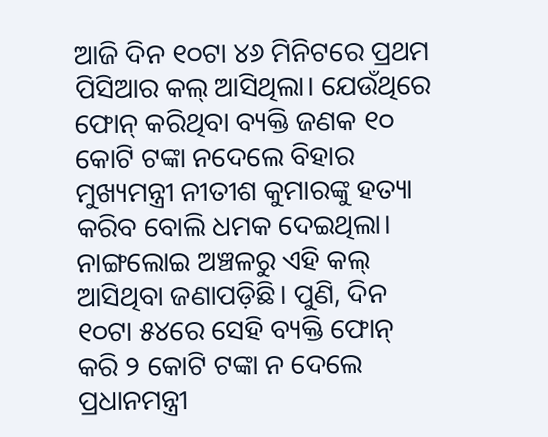ଆଜି ଦିନ ୧୦ଟା ୪୬ ମିନିଟରେ ପ୍ରଥମ ପିସିଆର କଲ୍ ଆସିଥିଲା। ଯେଉଁଥିରେ ଫୋନ୍ କରିଥିବା ବ୍ୟକ୍ତି ଜଣକ ୧୦ କୋଟି ଟଙ୍କା ନଦେଲେ ବିହାର ମୁଖ୍ୟମନ୍ତ୍ରୀ ନୀତୀଶ କୁମାରଙ୍କୁ ହତ୍ୟା କରିବ ବୋଲି ଧମକ ଦେଇଥିଲା। ନାଙ୍ଗଲୋଇ ଅଞ୍ଚଳରୁ ଏହି କଲ୍ ଆସିଥିବା ଜଣାପଡ଼ିଛି। ପୁଣି, ଦିନ ୧୦ଟା ୫୪ରେ ସେହି ବ୍ୟକ୍ତି ଫୋନ୍ କରି ୨ କୋଟି ଟଙ୍କା ନ ଦେଲେ ପ୍ରଧାନମନ୍ତ୍ରୀ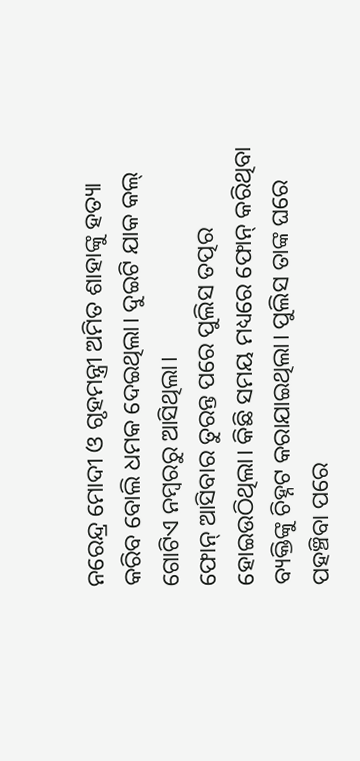ନରେନ୍ଦ୍ର ମୋଦୀ ଓ ଗୃହମନ୍ତ୍ରୀ ଅମିତ ଶାହାଙ୍କୁ ହତ୍ୟା କରିବ ବୋଲି ଧମକ ଦେଇଥିଲା। ଦୁଇଟି ଯାକ କଲ୍ ଗୋଟିଏ ନମ୍ବରରୁ ଆସିଥିଲା।
ଫୋନ୍ ଆସିବାର ତୁରନ୍ତ ପରେ ପୁଲିସ ତତ୍ପର ହୋଇଉଠିଥିଲା। କିଛି ସମୟ ମଧ୍ୟରେ ଫୋନ୍ କରିଥିବା ବ୍ୟକ୍ତିଙ୍କୁ ଚିହ୍ନଟ କରାଯାଇଥିଲା। ପୁଲିସ ତାଙ୍କ ଘରେ ପହଞ୍ଚିବା ପରେ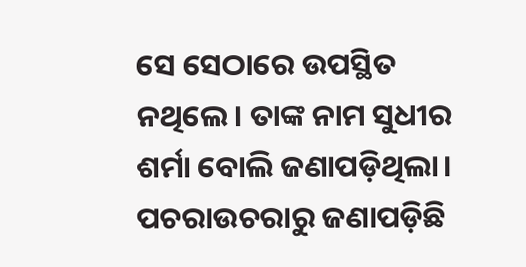ସେ ସେଠାରେ ଉପସ୍ଥିତ ନଥିଲେ। ତାଙ୍କ ନାମ ସୁଧୀର ଶର୍ମା ବୋଲି ଜଣାପଡ଼ିଥିଲା। ପଚରାଉଚରାରୁ ଜଣାପଡ଼ିଛି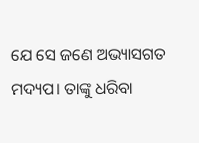ଯେ ସେ ଜଣେ ଅଭ୍ୟାସଗତ ମଦ୍ୟପ। ତାଙ୍କୁ ଧରିବା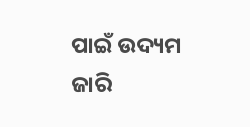ପାଇଁ ଉଦ୍ୟମ ଜାରି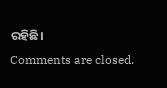ରହିଛି।
Comments are closed.